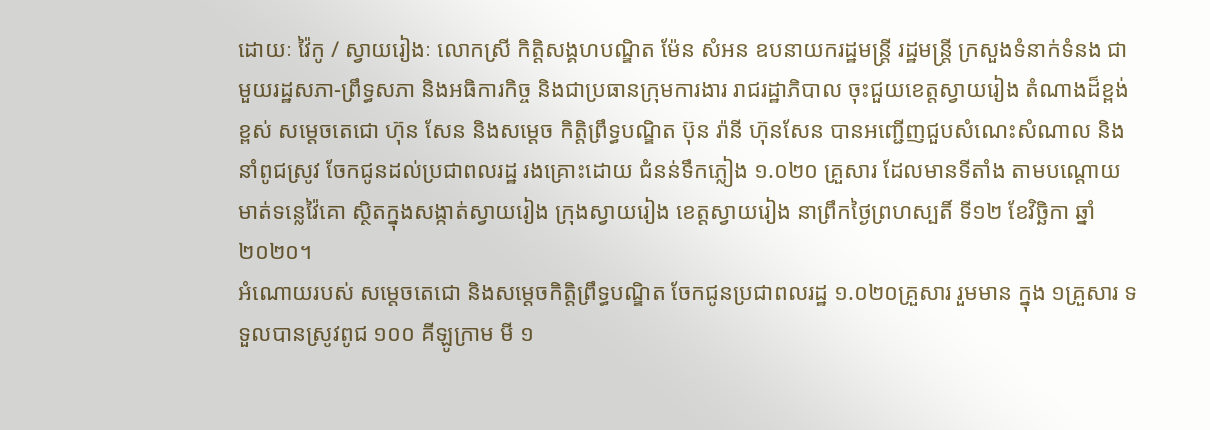ដោយៈ វ៉ៃកូ / ស្វាយរៀងៈ លោកស្រី កិត្តិសង្គហបណ្ឌិត ម៉ែន សំអន ឧបនាយករដ្ឋមន្ត្រី រដ្ឋមន្ត្រី ក្រសួងទំនាក់ទំនង ជាមួយរដ្ឋសភា-ព្រឹទ្ធសភា និងអធិការកិច្ច និងជាប្រធានក្រុមការងារ រាជរដ្ឋាភិបាល ចុះជួយខេត្តស្វាយរៀង តំណាងដ៏ខ្ពង់ខ្ពស់ សម្ដេចតេជោ ហ៊ុន សែន និងសម្ដេច កិត្តិព្រឹទ្ធបណ្ឌិត ប៊ុន រ៉ានី ហ៊ុនសែន បានអញ្ជើញជួបសំណេះសំណាល និងនាំពូជស្រូវ ចែកជូនដល់ប្រជាពលរដ្ឋ រងគ្រោះដោយ ជំនន់ទឹកភ្លៀង ១.០២០ គ្រួសារ ដែលមានទីតាំង តាមបណ្ដោយមាត់ទន្លេវ៉ៃគោ ស្ថិតក្នុងសង្កាត់ស្វាយរៀង ក្រុងស្វាយរៀង ខេត្តស្វាយរៀង នាព្រឹកថ្ងៃព្រហស្បតិ៍ ទី១២ ខែវិច្ឆិកា ឆ្នាំ២០២០។
អំណោយរបស់ សម្តេចតេជោ និងសម្តេចកិត្តិព្រឹទ្ធបណ្ឌិត ចែកជូនប្រជាពលរដ្ឋ ១.០២០គ្រួសារ រួមមាន ក្នុង ១គ្រួសារ ទទួលបានស្រូវពូជ ១០០ គីឡូក្រាម មី ១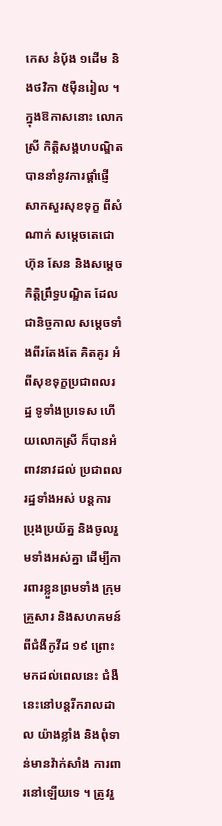កេស នំប៉័ង ១ដើម និងថវិកា ៥ម៉ឺនរៀល ។
ក្នុងឱកាសនោះ លោកស្រី កិត្តិសង្គហបណ្ឌិត បាននាំនូវការផ្តាំផ្ញើសាកសួរសុខទុក្ខ ពីសំណាក់ សម្តេចតេជោ ហ៊ុន សែន និងសម្ដេចកិត្តិព្រឹទ្ធបណ្ឌិត ដែលជានិច្ចកាល សម្ដេចទាំងពីរតែងតែ គិតគូរ អំពីសុខទុក្ខប្រជាពលរដ្ឋ ទូទាំងប្រទេស ហើយលោកស្រី ក៏បានអំពាវនាវដល់ ប្រជាពលរដ្ឋទាំងអស់ បន្តការប្រុងប្រយ័ត្ន និងចូលរួមទាំងអស់គ្នា ដើម្បីការពារខ្លួនព្រមទាំង ក្រុមគ្រួសារ និងសហគមន៍ ពីជំងឺកូវីដ ១៩ ព្រោះមកដល់ពេលនេះ ជំងឺនេះនៅបន្តរីករាលដាល យ៉ាងខ្លាំង និងពុំទាន់មានវ៉ាក់សាំង ការពារនៅឡើយទេ ។ ត្រូវរួ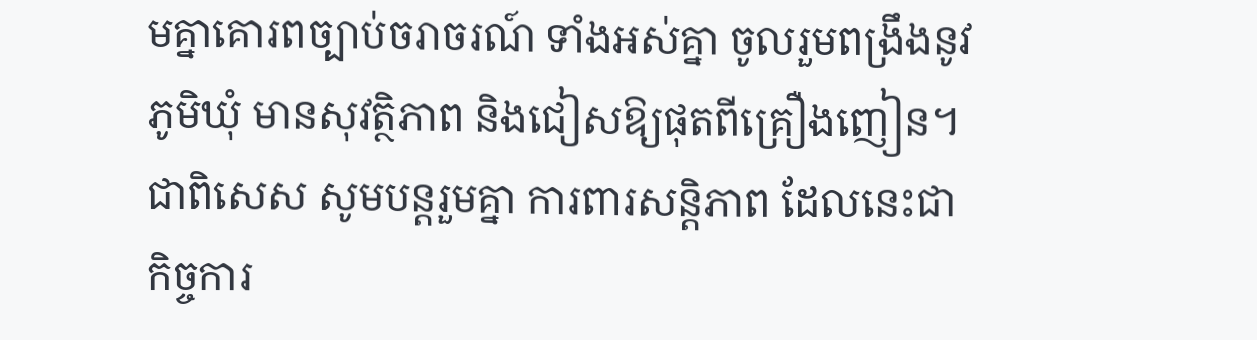មគ្នាគោរពច្បាប់ចរាចរណ៍ ទាំងអស់គ្នា ចូលរួមពង្រឹងនូវភូមិឃុំ មានសុវត្ថិភាព និងជៀសឱ្យផុតពីគ្រឿងញៀន។ ជាពិសេស សូមបន្តរួមគ្នា ការពារសន្តិភាព ដែលនេះជាកិច្ចការ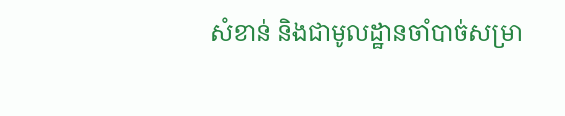សំខាន់ និងជាមូលដ្ឋានចាំបាច់សម្រា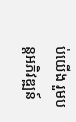ប់យើង រួមបន្តអភិវឌ្ឍន៍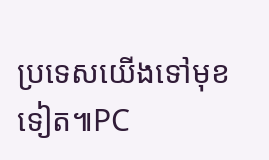ប្រទេសយើងទៅមុខទៀត៕PC